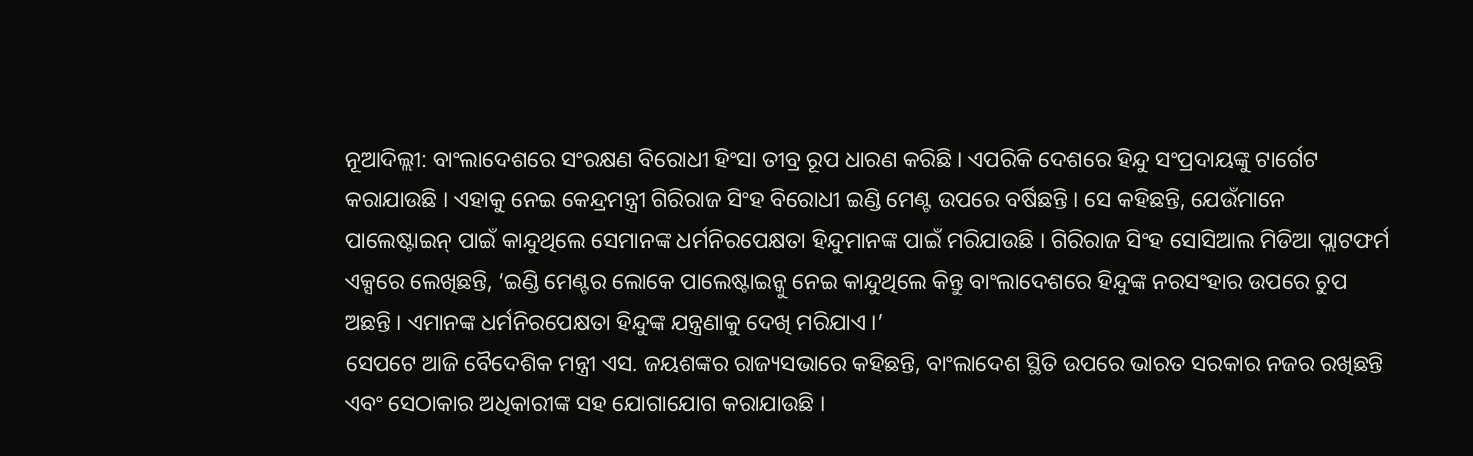ନୂଆଦିଲ୍ଲୀ: ବାଂଲାଦେଶରେ ସଂରକ୍ଷଣ ବିରୋଧୀ ହିଂସା ତୀବ୍ର ରୂପ ଧାରଣ କରିଛି । ଏପରିକି ଦେଶରେ ହିନ୍ଦୁ ସଂପ୍ରଦାୟଙ୍କୁ ଟାର୍ଗେଟ କରାଯାଉଛି । ଏହାକୁ ନେଇ କେନ୍ଦ୍ରମନ୍ତ୍ରୀ ଗିରିରାଜ ସିଂହ ବିରୋଧୀ ଇଣ୍ଡି ମେଣ୍ଟ ଉପରେ ବର୍ଷିଛନ୍ତି । ସେ କହିଛନ୍ତି, ଯେଉଁମାନେ ପାଲେଷ୍ଟାଇନ୍ ପାଇଁ କାନ୍ଦୁଥିଲେ ସେମାନଙ୍କ ଧର୍ମନିରପେକ୍ଷତା ହିନ୍ଦୁମାନଙ୍କ ପାଇଁ ମରିଯାଉଛି । ଗିରିରାଜ ସିଂହ ସୋସିଆଲ ମିଡିଆ ପ୍ଲାଟଫର୍ମ ଏକ୍ସରେ ଲେଖିଛନ୍ତି, ‘ଇଣ୍ଡି ମେଣ୍ଟର ଲୋକେ ପାଲେଷ୍ଟାଇନ୍କୁ ନେଇ କାନ୍ଦୁଥିଲେ କିନ୍ତୁ ବାଂଲାଦେଶରେ ହିନ୍ଦୁଙ୍କ ନରସଂହାର ଉପରେ ଚୁପ ଅଛନ୍ତି । ଏମାନଙ୍କ ଧର୍ମନିରପେକ୍ଷତା ହିନ୍ଦୁଙ୍କ ଯନ୍ତ୍ରଣାକୁ ଦେଖି ମରିଯାଏ ।’
ସେପଟେ ଆଜି ବୈଦେଶିକ ମନ୍ତ୍ରୀ ଏସ. ଜୟଶଙ୍କର ରାଜ୍ୟସଭାରେ କହିଛନ୍ତି, ବାଂଲାଦେଶ ସ୍ଥିତି ଉପରେ ଭାରତ ସରକାର ନଜର ରଖିଛନ୍ତି ଏବଂ ସେଠାକାର ଅଧିକାରୀଙ୍କ ସହ ଯୋଗାଯୋଗ କରାଯାଉଛି ।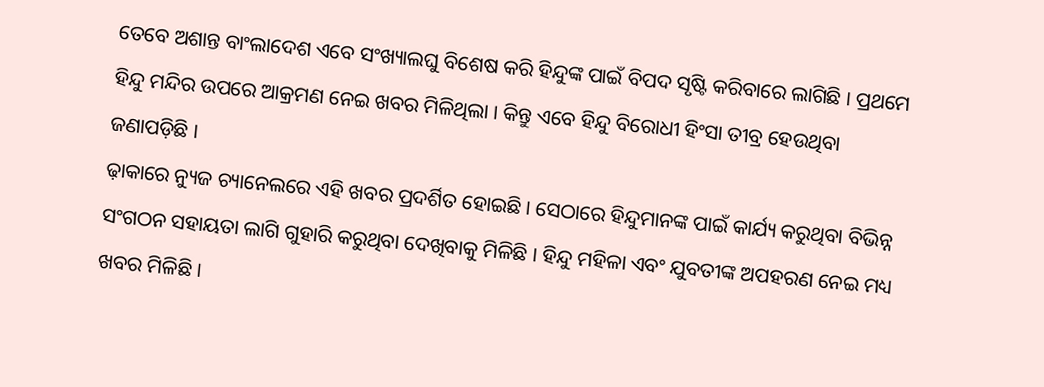ତେବେ ଅଶାନ୍ତ ବାଂଲାଦେଶ ଏବେ ସଂଖ୍ୟାଲଘୁ ବିଶେଷ କରି ହିନ୍ଦୁଙ୍କ ପାଇଁ ବିପଦ ସୃଷ୍ଟି କରିବାରେ ଲାଗିଛି । ପ୍ରଥମେ ହିନ୍ଦୁ ମନ୍ଦିର ଉପରେ ଆକ୍ରମଣ ନେଇ ଖବର ମିଳିଥିଲା । କିନ୍ତୁ ଏବେ ହିନ୍ଦୁ ବିରୋଧୀ ହିଂସା ତୀବ୍ର ହେଉଥିବା ଜଣାପଡ଼ିଛି ।
ଢ଼ାକାରେ ନ୍ୟୁଜ ଚ୍ୟାନେଲରେ ଏହି ଖବର ପ୍ରଦର୍ଶିତ ହୋଇଛି । ସେଠାରେ ହିନ୍ଦୁମାନଙ୍କ ପାଇଁ କାର୍ଯ୍ୟ କରୁଥିବା ବିଭିନ୍ନ ସଂଗଠନ ସହାୟତା ଲାଗି ଗୁହାରି କରୁଥିବା ଦେଖିବାକୁ ମିଳିଛି । ହିନ୍ଦୁ ମହିଳା ଏବଂ ଯୁବତୀଙ୍କ ଅପହରଣ ନେଇ ମଧ୍ୟ ଖବର ମିଳିଛି ।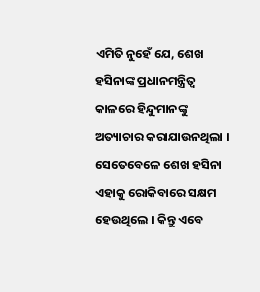ଏମିତି ନୁହେଁ ଯେ, ଶେଖ ହସିନାଙ୍କ ପ୍ରଧାନମନ୍ତ୍ରିତ୍ବ କାଳରେ ହିନ୍ଦୁମାନଙ୍କୁ ଅତ୍ୟାଚାର କରାଯାଉନଥିଲା । ସେତେବେଳେ ଶେଖ ହସିନା ଏହାକୁ ରୋକିବାରେ ସକ୍ଷମ ହେଉଥିଲେ । କିନ୍ତୁ ଏବେ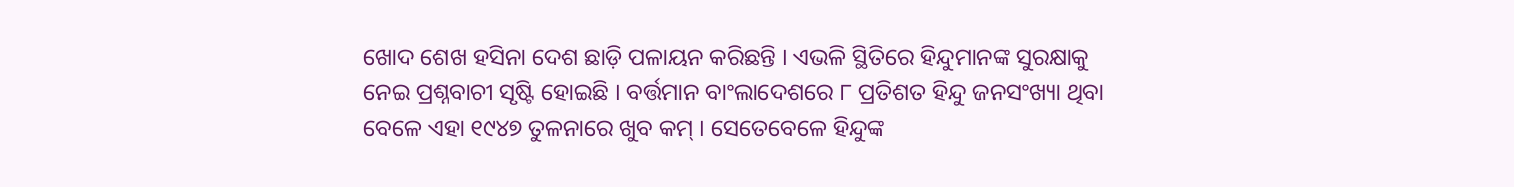ଖୋଦ ଶେଖ ହସିନା ଦେଶ ଛାଡ଼ି ପଳାୟନ କରିଛନ୍ତି । ଏଭଳି ସ୍ଥିତିରେ ହିନ୍ଦୁମାନଙ୍କ ସୁରକ୍ଷାକୁ ନେଇ ପ୍ରଶ୍ନବାଚୀ ସୃଷ୍ଟି ହୋଇଛି । ବର୍ତ୍ତମାନ ବାଂଲାଦେଶରେ ୮ ପ୍ରତିଶତ ହିନ୍ଦୁ ଜନସଂଖ୍ୟା ଥିବା ବେଳେ ଏହା ୧୯୪୭ ତୁଳନାରେ ଖୁବ କମ୍ । ସେତେବେଳେ ହିନ୍ଦୁଙ୍କ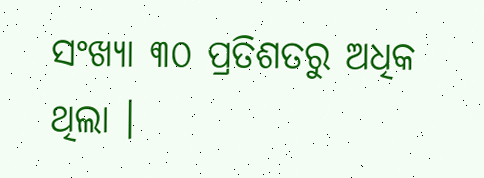ସଂଖ୍ୟା ୩୦ ପ୍ରତିଶତରୁ ଅଧିକ ଥିଲା ।